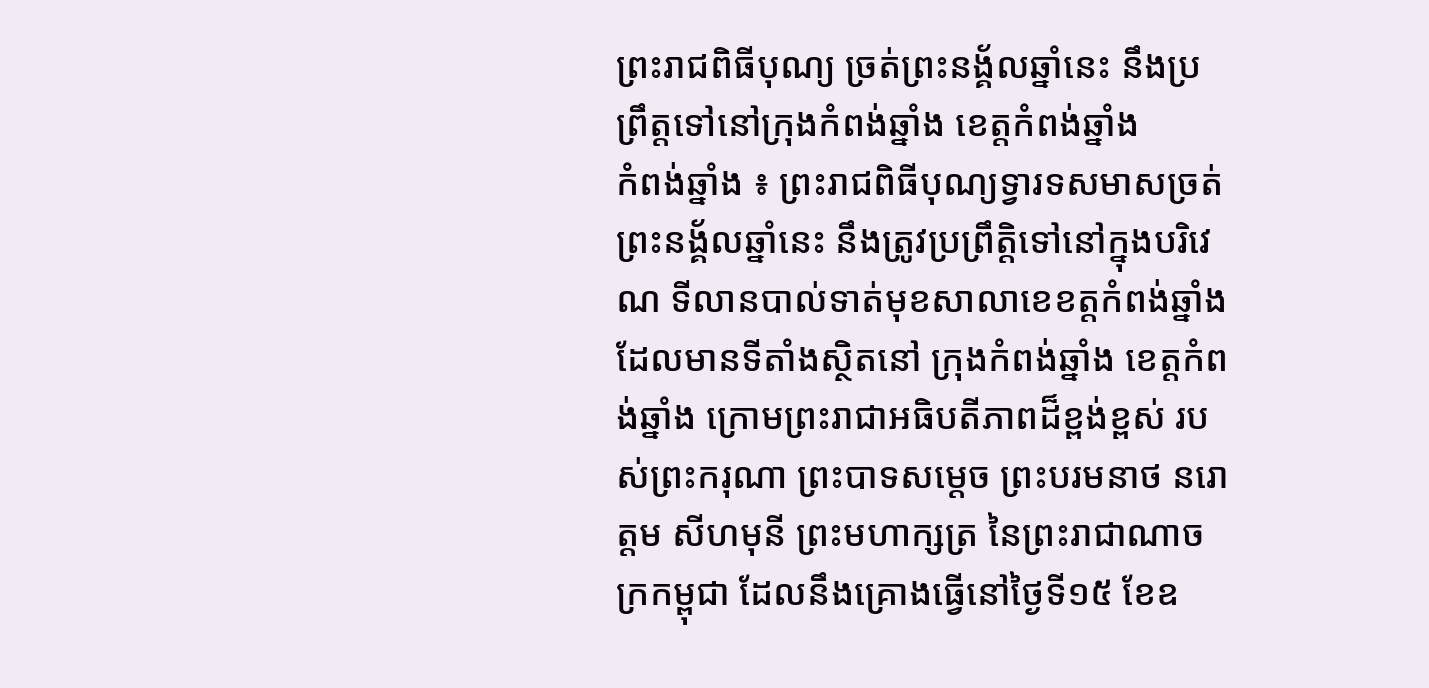ព្រះរាជពិធីបុណ្យ ច្រត់ព្រះនង្គ័លឆ្នាំនេះ នឹងប្រព្រឹត្តទៅនៅក្រុងកំពង់ឆ្នាំង ខេត្តកំពង់ឆ្នាំង
កំពង់ឆ្នាំង ៖ ព្រះរាជពិធីបុណ្យទ្វារទសមាសច្រត់ព្រះនង្គ័លឆ្នាំនេះ នឹងត្រូវប្រព្រឹត្តិទៅនៅក្នុងបរិវេណ ទីលានបាល់ទាត់មុខសាលាខេខត្តកំពង់ឆ្នាំង ដែលមានទីតាំងស្ថិតនៅ ក្រុងកំពង់ឆ្នាំង ខេត្តកំពង់ឆ្នាំង ក្រោមព្រះរាជាអធិបតីភាពដ៏ខ្ពង់ខ្ពស់ របស់ព្រះករុណា ព្រះបាទសម្ដេច ព្រះបរមនាថ នរោត្តម សីហមុនី ព្រះមហាក្សត្រ នៃព្រះរាជាណាចក្រកម្ពុជា ដែលនឹងគ្រោងធ្វើនៅថ្ងៃទី១៥ ខែឧ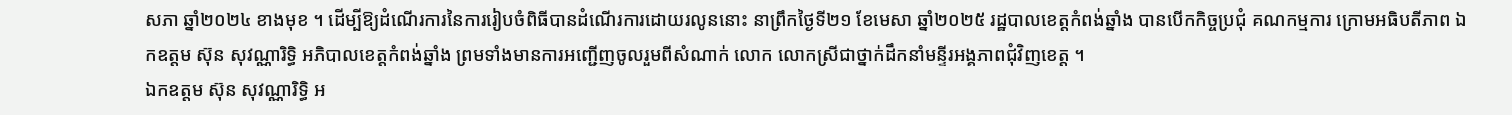សភា ឆ្នាំ២០២៤ ខាងមុខ ។ ដើម្បីឱ្យដំណើរការនៃការរៀបចំពិធីបានដំណើរការដោយរលូននោះ នាព្រឹកថ្ងៃទី២១ ខែមេសា ឆ្នាំ២០២៥ រដ្ឋបាលខេត្តកំពង់ឆ្នាំង បានបើកកិច្ចប្រជុំ គណកម្មការ ក្រោមអធិបតីភាព ឯកឧត្តម ស៊ុន សុវណ្ណារិទ្ធិ អភិបាលខេត្តកំពង់ឆ្នាំង ព្រមទាំងមានការអញ្ជើញចូលរួមពីសំណាក់ លោក លោកស្រីជាថ្នាក់ដឹកនាំមន្ទីរអង្គភាពជុំវិញខេត្ត ។
ឯកឧត្តម ស៊ុន សុវណ្ណារិទ្ធិ អ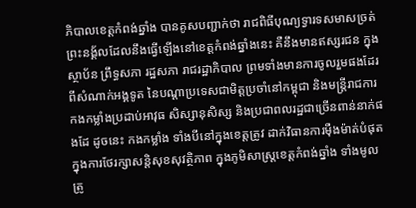ភិបាលខេត្តកំពង់ឆ្នាំង បានគូសបញ្ជាក់ថា រាជពិធីបុណ្យទ្វារទសមាសច្រត់ព្រះនង្គ័លដែលនឹងធ្វើឡើងនៅខេត្តកំពង់ឆ្នាំងនេះ គឺនឹងមានឥស្សរជន ក្នុងស្ថាប័ន ព្រឹទ្ធសភា រដ្ឋសភា រាជរដ្ឋាភិបាល ព្រមទាំងមានការចូលរួមផងដែរពីសំណាក់អង្គទូត នៃបណ្ដាប្រទេសជាមិត្តប្រចាំនៅកម្ពុជា និងមន្រ្តីរាជការ កងកម្លាំងប្រដាប់អាវុធ សិស្សានុសិស្ស និងប្រជាពលរដ្ឋជាច្រើនពាន់នាក់ផងដែ ដូចនេះ កងកម្លាំង ទាំងបីនៅក្នុងខេត្តត្រូវ ដាក់វិធានការម៉ឺងម៉ាត់បំផុត ក្នុងការថែរក្សាសន្តិសុខសុវត្ថិភាព ក្នុងភូមិសាស្រ្តខេត្តកំពង់ឆ្នាំង ទាំងមូល ត្រូ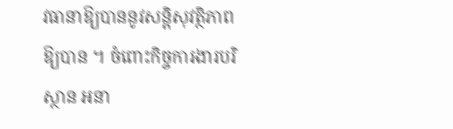វធានាឱ្យបាននូវសន្តិសុវត្ថិភាពឱ្យបាន ។ ចំពោះកិច្ចការងារបរិស្ថាន អនា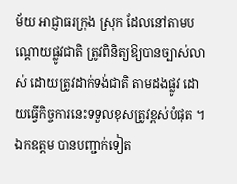ម័យ អាជ្ញាធរក្រុង ស្រុក ដែលនៅតាមបណ្តោយផ្លូវជាតិ ត្រូវពិនិត្យឱ្យបានច្បាស់លាស់ ដោយត្រូវដាក់ទង់ជាតិ តាមដងផ្លូវ ដោយធ្វើកិច្ចការនេះទទួលខុសត្រូវខ្ពស់បំផុត ។
ឯកឧត្តម បានបញ្ជាក់ទៀត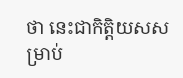ថា នេះជាកិត្តិយសសម្រាប់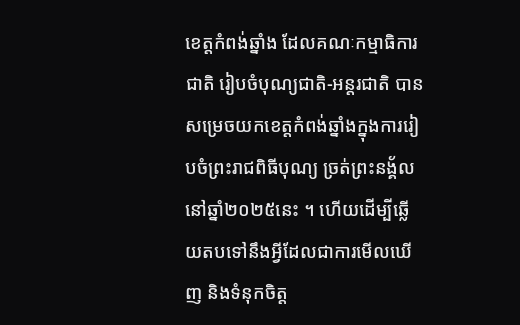ខេត្តកំពង់ឆ្នាំង ដែលគណៈកម្មាធិការជាតិ រៀបចំបុណ្យជាតិ-អន្តរជាតិ បានសម្រេចយកខេត្តកំពង់ឆ្នាំងក្នុងការរៀបចំព្រះរាជពិធីបុណ្យ ច្រត់ព្រះនង្គ័ល នៅឆ្នាំ២០២៥នេះ ។ ហើយដើម្បីឆ្លើយតបទៅនឹងអ្វីដែលជាការមើលឃើញ និងទំនុកចិត្ត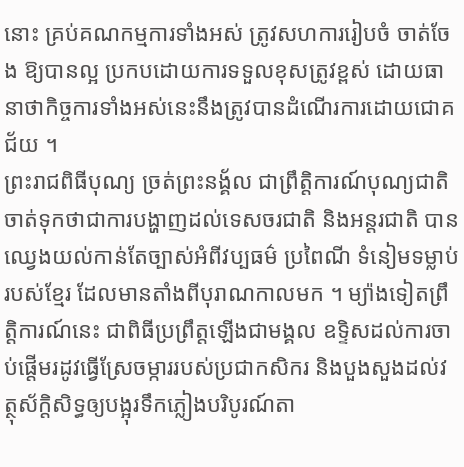នោះ គ្រប់គណកម្មការទាំងអស់ ត្រូវសហការរៀបចំ ចាត់ចែង ឱ្យបានល្អ ប្រកបដោយការទទួលខុសត្រូវខ្ពស់ ដោយធានាថាកិច្ចការទាំងអស់នេះនឹងត្រូវបានដំណើរការដោយជោគជ័យ ។
ព្រះរាជពិធីបុណ្យ ច្រត់ព្រះនង្គ័ល ជាព្រឹត្តិការណ៍បុណ្យជាតិ ចាត់ទុកថាជាការបង្ហាញដល់ទេសចរជាតិ និងអន្តរជាតិ បានឈ្វេងយល់កាន់តែច្បាស់អំពីវប្បធម៌ ប្រពៃណី ទំនៀមទម្លាប់របស់ខ្មែរ ដែលមានតាំងពីបុរាណកាលមក ។ ម្យ៉ាងទៀតព្រឹត្តិការណ៍នេះ ជាពិធីប្រព្រឹត្តឡើងជាមង្គល ឧទ្ទិសដល់ការចាប់ផ្តើមរដូវធ្វើស្រែចម្ការរបស់ប្រជាកសិករ និងបួងសួងដល់វត្ថុស័ក្តិសិទ្ធឲ្យបង្អុរទឹកភ្លៀងបរិបូរណ៍តា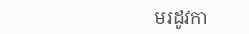មរដូវកា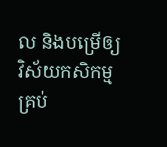ល និងបម្រើឲ្យវិស័យកសិកម្មគ្រប់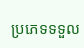ប្រភេទទទួល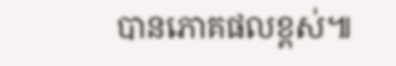បានភោគផលខ្ពស់៕